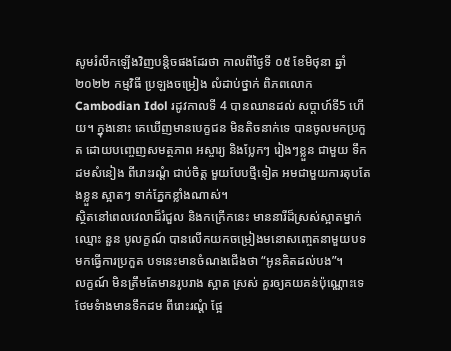សូមរំលឹកឡើងវិញបន្តិចផងដែរថា កាលពីថ្ងៃទី ០៥ ខែមិថុនា ឆ្នាំ ២០២២ កម្មវិធី ប្រឡងចម្រៀង លំដាប់ថ្នាក់ ពិភពលោក Cambodian Idol រដូវកាលទី 4 បានឈានដល់ សប្តាហ៍ទី5 ហើយ។ ក្នុងនោះ គេឃើញមានបេក្ខជន មិនតិចនាក់ទេ បានចូលមកប្រកួត ដោយបញ្ចេញសមត្ថភាព អស្ចារ្យ និងប្លែកៗ រៀងៗខ្លួន ជាមួយ ទឹកដមសំនៀង ពីរោះរណ្តំ ជាប់ចិត្ត មួយបែបថ្មីទៀត អមជាមួយការតុបតែងខ្លួន ស្អាតៗ ទាក់ភ្នែកខ្លាំងណាស់។
ស្ថិតនៅពេលវេលាដ៏រំជួល និងកក្រើកនេះ មាននារីដ៏ស្រស់ស្អាតម្នាក់ឈ្មោះ នួន បូលក្ខណ៍ បានលើកយកចម្រៀងមនោសញ្ចេតនាមួយបទ មកធ្វើការប្រកួត បទនេះមានចំណងជើងថា “អូនគិតដល់បង”។
លក្ខណ៍ មិនត្រឹមតែមានរូបរាង ស្អាត ស្រស់ គួរឲ្យគយគន់ប៉ុណ្ណោះទេ ថែមទំាងមានទឹកដម ពីរោះរណ្តំ ផ្អែ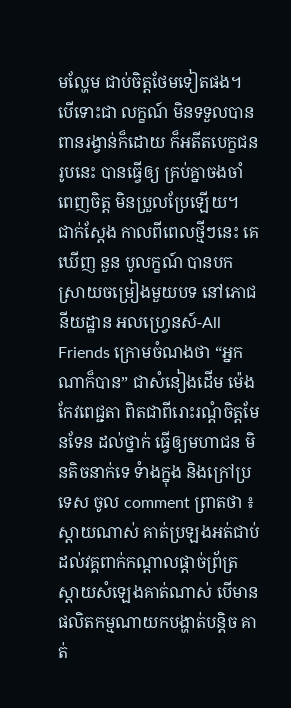មល្ហែម ជាប់ចិត្តថែមទៀតផង។ បើទោះជា លក្ខណ៍ មិនទទួលបានពានរង្វាន់ក៏ដោយ ក៏អតីតបេក្ខជនរូបនេះ បានធ្វើឲ្យ គ្រប់គ្នាចងចាំ ពេញចិត្ត មិនប្រួលប្រែឡើយ។
ជាក់ស្តែង កាលពីពេលថ្មីៗនេះ គេឃើញ នួន បូលក្ខណ៍ បានបកស្រាយចម្រៀងមួយបទ នៅភោជនីយដ្ឋាន អលហ្រ្វេនស៍-All Friends ក្រោមចំណងថា “អ្នកណាក៏បាន” ជាសំនៀងដើម ម៉េង កែវពេជ្ជតា ពិតជាពីរោះរណ្តំចិត្តមែនទែន ដល់ថ្នាក់ ធ្វើឲ្យមហាជន មិនតិចនាក់ទេ ទំាងក្នុង និងក្រៅប្រទេស ចូល comment ព្រាតថា ៖
ស្តាយណាស់ គាត់ប្រឡងអត់ជាប់ ដល់វគ្គពាក់កណ្តាលផ្តាច់ព្រ័ត្រ ស្តាយសំឡេងគាត់ណាស់ បើមានផលិតកម្មណាយកបង្ហាត់បន្តិច គាត់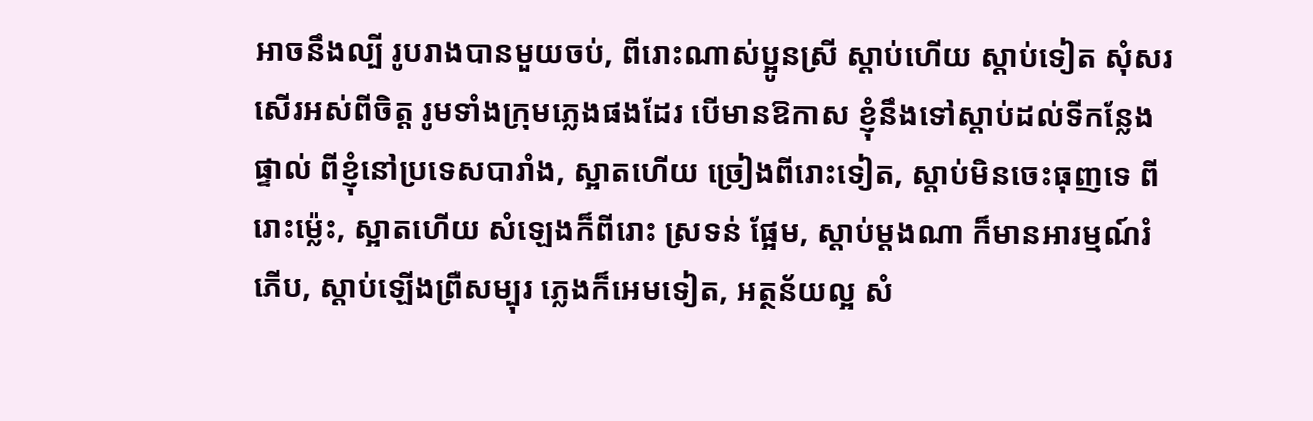អាចនឹងល្បី រូបរាងបានមួយចប់, ពីរោះណាស់ប្អូនស្រី ស្តាប់ហើយ ស្តាប់ទៀត សុំសរសើរអស់ពីចិត្ត រូមទាំងក្រុមភ្លេងផងដែរ បើមានឱកាស ខ្ញុំនឹងទៅស្តាប់ដល់ទីកន្លែងផ្ទាល់ ពីខ្ញុំនៅប្រទេសបារាំង, ស្អាតហើយ ច្រៀងពីរោះទៀត, ស្តាប់មិនចេះធុញទេ ពីរោះម្ល៉េះ, ស្អាតហើយ សំឡេងក៏ពីរោះ ស្រទន់ ផ្អែម, ស្តាប់ម្តងណា ក៏មានអារម្មណ៍រំភើប, ស្តាប់ឡើងព្រឺសម្បុរ ភ្លេងក៏អេមទៀត, អត្ថន័យល្អ សំ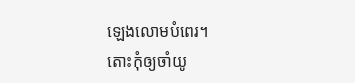ឡេងលោមបំពេរ។
តោះកុំឲ្យចាំយូ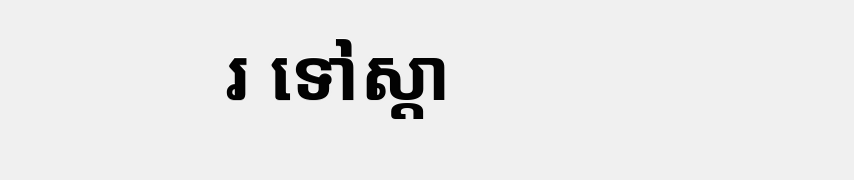រ ទៅស្តា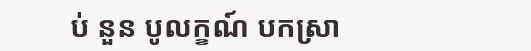ប់ នួន បូលក្ខណ៍ បកស្រា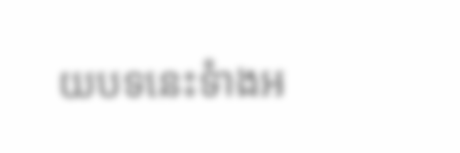យបទនេះទំាងអ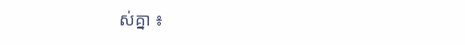ស់គ្នា ៖